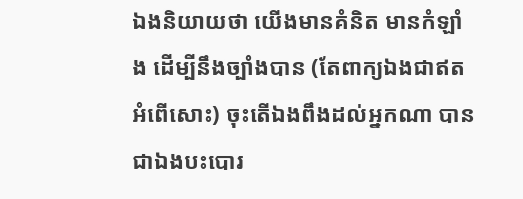ឯងនិយាយថា យើងមានគំនិត មានកំឡាំង ដើម្បីនឹងច្បាំងបាន (តែពាក្យឯងជាឥតអំពើសោះ) ចុះតើឯងពឹងដល់អ្នកណា បានជាឯងបះបោរ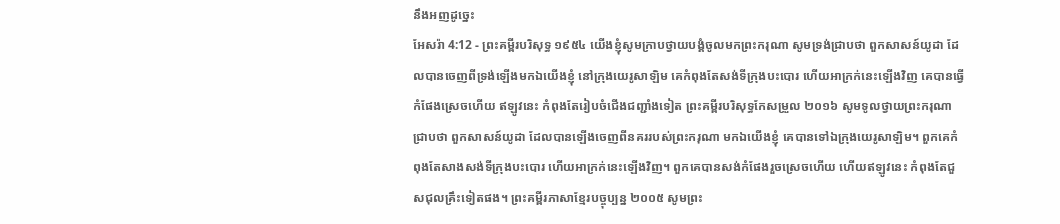នឹងអញដូច្នេះ
អែសរ៉ា 4:12 - ព្រះគម្ពីរបរិសុទ្ធ ១៩៥៤ យើងខ្ញុំសូមក្រាបថ្វាយបង្គំចូលមកព្រះករុណា សូមទ្រង់ជ្រាបថា ពួកសាសន៍យូដា ដែលបានចេញពីទ្រង់ឡើងមកឯយើងខ្ញុំ នៅក្រុងយេរូសាឡិម គេកំពុងតែសង់ទីក្រុងបះបោរ ហើយអាក្រក់នេះឡើងវិញ គេបានធ្វើកំផែងស្រេចហើយ ឥឡូវនេះ កំពុងតែរៀបចំជើងជញ្ជាំងទៀត ព្រះគម្ពីរបរិសុទ្ធកែសម្រួល ២០១៦ សូមទូលថ្វាយព្រះករុណាជ្រាបថា ពួកសាសន៍យូដា ដែលបានឡើងចេញពីនគររបស់ព្រះករុណា មកឯយើងខ្ញុំ គេបានទៅឯក្រុងយេរូសាឡិម។ ពួកគេកំពុងតែសាងសង់ទីក្រុងបះបោរ ហើយអាក្រក់នេះឡើងវិញ។ ពួកគេបានសង់កំផែងរួចស្រេចហើយ ហើយឥឡូវនេះ កំពុងតែជួសជុលគ្រឹះទៀតផង។ ព្រះគម្ពីរភាសាខ្មែរបច្ចុប្បន្ន ២០០៥ សូមព្រះ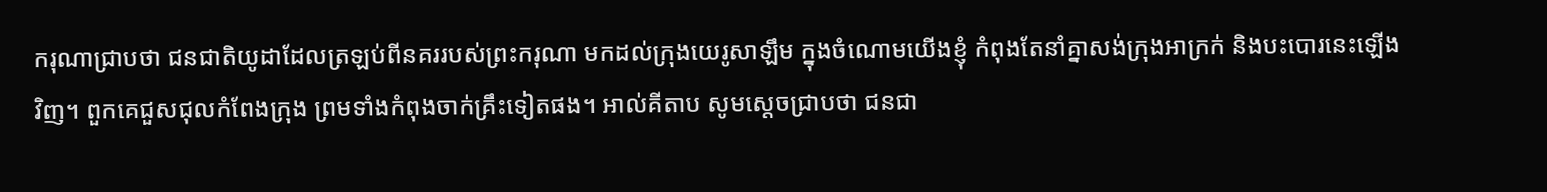ករុណាជ្រាបថា ជនជាតិយូដាដែលត្រឡប់ពីនគររបស់ព្រះករុណា មកដល់ក្រុងយេរូសាឡឹម ក្នុងចំណោមយើងខ្ញុំ កំពុងតែនាំគ្នាសង់ក្រុងអាក្រក់ និងបះបោរនេះឡើងវិញ។ ពួកគេជួសជុលកំពែងក្រុង ព្រមទាំងកំពុងចាក់គ្រឹះទៀតផង។ អាល់គីតាប សូមស្តេចជ្រាបថា ជនជា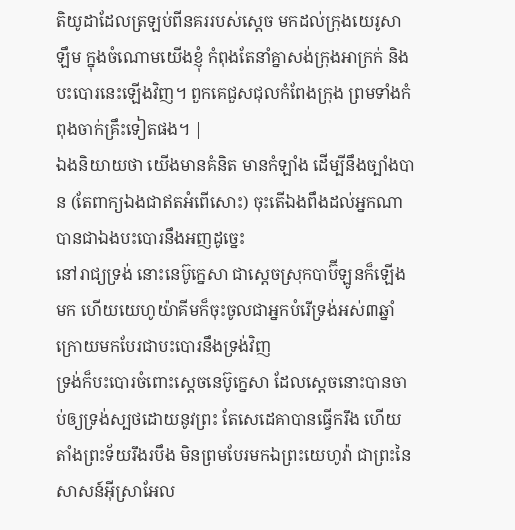តិយូដាដែលត្រឡប់ពីនគររបស់ស្តេច មកដល់ក្រុងយេរូសាឡឹម ក្នុងចំណោមយើងខ្ញុំ កំពុងតែនាំគ្នាសង់ក្រុងអាក្រក់ និងបះបោរនេះឡើងវិញ។ ពួកគេជួសជុលកំពែងក្រុង ព្រមទាំងកំពុងចាក់គ្រឹះទៀតផង។ |
ឯងនិយាយថា យើងមានគំនិត មានកំឡាំង ដើម្បីនឹងច្បាំងបាន (តែពាក្យឯងជាឥតអំពើសោះ) ចុះតើឯងពឹងដល់អ្នកណា បានជាឯងបះបោរនឹងអញដូច្នេះ
នៅរាជ្យទ្រង់ នោះនេប៊ូក្នេសា ជាស្តេចស្រុកបាប៊ីឡូនក៏ឡើងមក ហើយយេហូយ៉ាគីមក៏ចុះចូលជាអ្នកបំរើទ្រង់អស់៣ឆ្នាំ ក្រោយមកបែរជាបះបោរនឹងទ្រង់វិញ
ទ្រង់ក៏បះបោរចំពោះស្តេចនេប៊ូក្នេសា ដែលស្តេចនោះបានចាប់ឲ្យទ្រង់ស្បថដោយនូវព្រះ តែសេដេគាបានធ្វើករឹង ហើយតាំងព្រះទ័យរឹងរបឹង មិនព្រមបែរមកឯព្រះយេហូវ៉ា ជាព្រះនៃសាសន៍អ៊ីស្រាអែល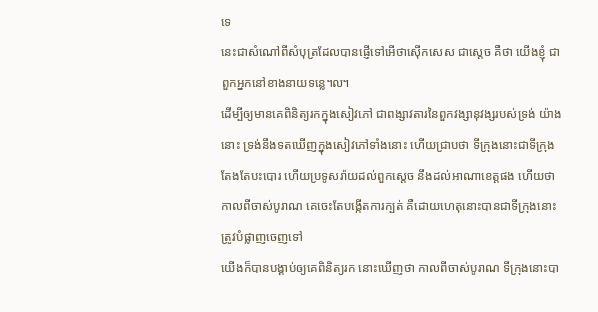ទេ
នេះជាសំណៅពីសំបុត្រដែលបានផ្ញើទៅអើថាស៊ើកសេស ជាស្តេច គឺថា យើងខ្ញុំ ជាពួកអ្នកនៅខាងនាយទន្លេ៘
ដើម្បីឲ្យមានគេពិនិត្យរកក្នុងសៀវភៅ ជាពង្សាវតារនៃពួកវង្សានុវង្សរបស់ទ្រង់ យ៉ាងនោះ ទ្រង់នឹងទតឃើញក្នុងសៀវភៅទាំងនោះ ហើយជ្រាបថា ទីក្រុងនោះជាទីក្រុងតែងតែបះបោរ ហើយប្រទូសរ៉ាយដល់ពួកស្តេច នឹងដល់អាណាខេត្តផង ហើយថា កាលពីចាស់បូរាណ គេចេះតែបង្កើតការក្បត់ គឺដោយហេតុនោះបានជាទីក្រុងនោះ ត្រូវបំផ្លាញចេញទៅ
យើងក៏បានបង្គាប់ឲ្យគេពិនិត្យរក នោះឃើញថា កាលពីចាស់បូរាណ ទីក្រុងនោះបា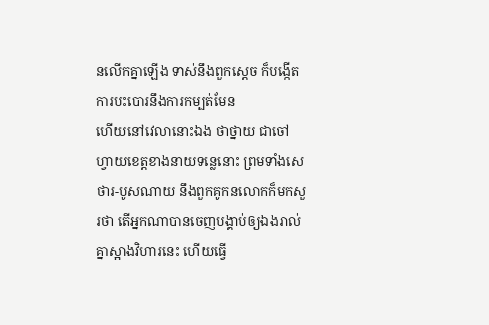នលើកគ្នាឡើង ទាស់នឹងពួកស្តេច ក៏បង្កើតការបះបោរនឹងការកម្បត់មែន
ហើយនៅវេលានោះឯង ថាថ្នាយ ជាចៅហ្វាយខេត្តខាងនាយទន្លេនោះ ព្រមទាំងសេថារ-បូសណាយ នឹងពួកគូកនលោកក៏មកសួរថា តើអ្នកណាបានចេញបង្គាប់ឲ្យឯងរាល់គ្នាស្អាងវិហារនេះ ហើយធ្វើ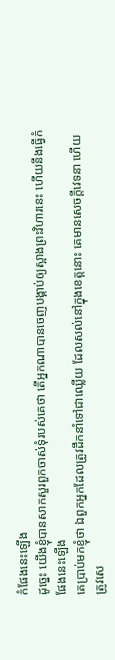កំផែងនេះឡើង
ដូច្នេះ យើងខ្ញុំបានសាកសួរពួកចាស់ទុំរបស់គេថា តើអ្នកណាបានចេញបង្គាប់ឲ្យស្អាងព្រះវិហារនេះ ហើយនឹងធ្វើកំផែងនេះឡើង
គេប្រាប់មកខ្ញុំថា ឯពួកអ្នកដែលត្រូវដឹកនាំទៅជាឈ្លើយ ដែលសល់នៅក្នុងខេត្តនោះ គេមានសេចក្ដីវេទនា ហើយត្រូវសេ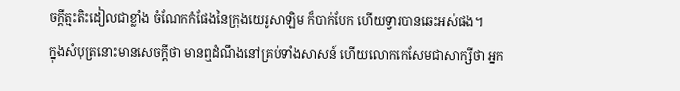ចក្ដីត្មះតិះដៀលជាខ្លាំង ចំណែកកំផែងនៃក្រុងយេរូសាឡិម ក៏បាក់បែក ហើយទ្វារបានឆេះអស់ផង។
ក្នុងសំបុត្រនោះមានសេចក្ដីថា មានឮដំណឹងនៅគ្រប់ទាំងសាសន៍ ហើយលោកកេសែមជាសាក្សីថា អ្នក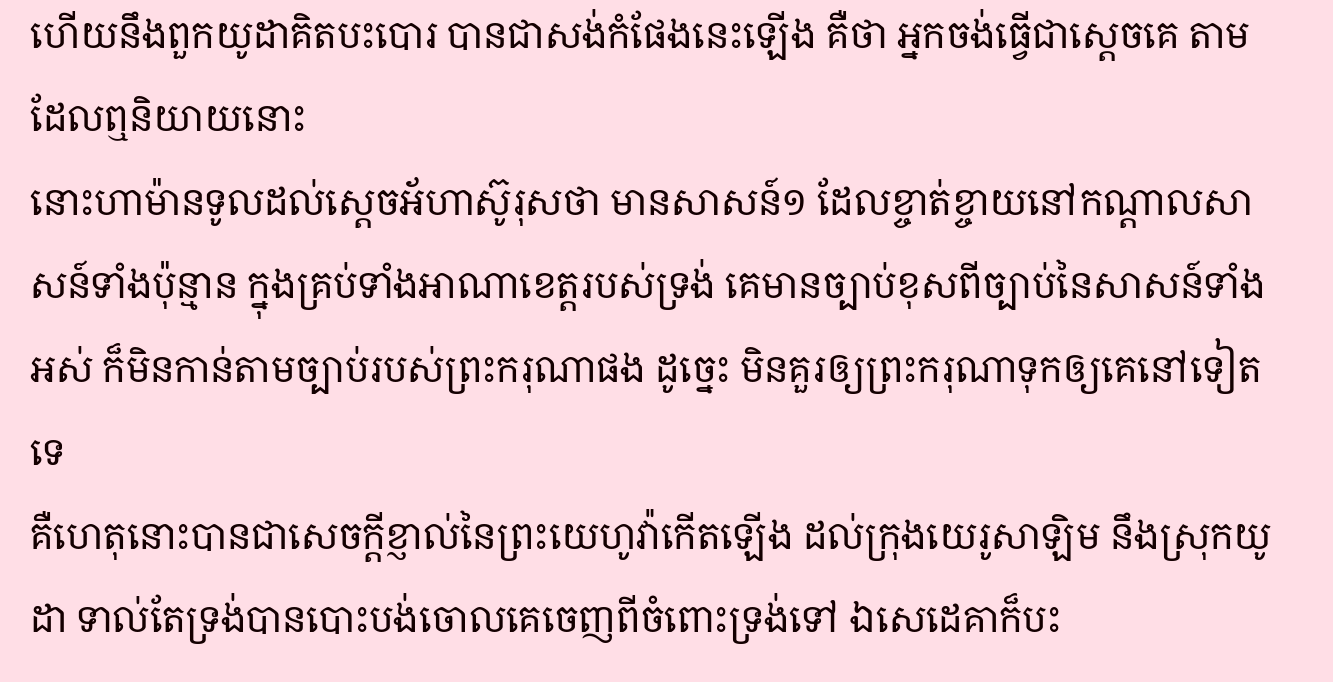ហើយនឹងពួកយូដាគិតបះបោរ បានជាសង់កំផែងនេះឡើង គឺថា អ្នកចង់ធ្វើជាស្តេចគេ តាមដែលឮនិយាយនោះ
នោះហាម៉ានទូលដល់ស្តេចអ័ហាស៊ូរុសថា មានសាសន៍១ ដែលខ្ចាត់ខ្ចាយនៅកណ្តាលសាសន៍ទាំងប៉ុន្មាន ក្នុងគ្រប់ទាំងអាណាខេត្តរបស់ទ្រង់ គេមានច្បាប់ខុសពីច្បាប់នៃសាសន៍ទាំងអស់ ក៏មិនកាន់តាមច្បាប់របស់ព្រះករុណាផង ដូច្នេះ មិនគួរឲ្យព្រះករុណាទុកឲ្យគេនៅទៀតទេ
គឺហេតុនោះបានជាសេចក្ដីខ្ញាល់នៃព្រះយេហូវ៉ាកើតឡើង ដល់ក្រុងយេរូសាឡិម នឹងស្រុកយូដា ទាល់តែទ្រង់បានបោះបង់ចោលគេចេញពីចំពោះទ្រង់ទៅ ឯសេដេគាក៏បះ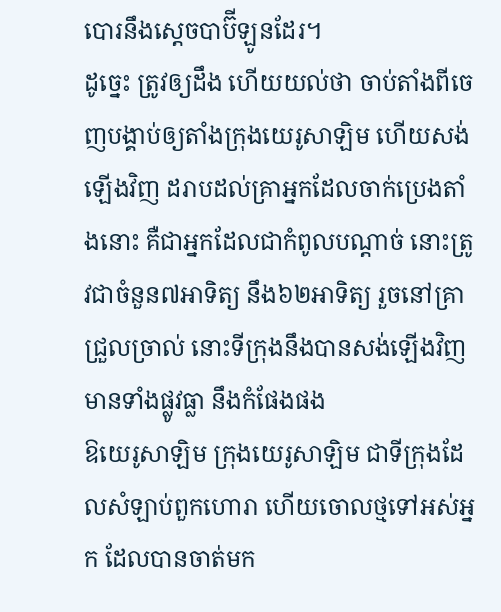បោរនឹងស្តេចបាប៊ីឡូនដែរ។
ដូច្នេះ ត្រូវឲ្យដឹង ហើយយល់ថា ចាប់តាំងពីចេញបង្គាប់ឲ្យតាំងក្រុងយេរូសាឡិម ហើយសង់ឡើងវិញ ដរាបដល់គ្រាអ្នកដែលចាក់ប្រេងតាំងនោះ គឺជាអ្នកដែលជាកំពូលបណ្តាច់ នោះត្រូវជាចំនួន៧អាទិត្យ នឹង៦២អាទិត្យ រួចនៅគ្រាជ្រួលច្រាល់ នោះទីក្រុងនឹងបានសង់ឡើងវិញ មានទាំងផ្លូវធ្លា នឹងកំផែងផង
ឱយេរូសាឡិម ក្រុងយេរូសាឡិម ជាទីក្រុងដែលសំឡាប់ពួកហោរា ហើយចោលថ្មទៅអស់អ្នក ដែលបានចាត់មក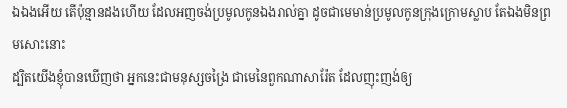ឯឯងអើយ តើប៉ុន្មានដងហើយ ដែលអញចង់ប្រមូលកូនឯងរាល់គ្នា ដូចជាមេមាន់ប្រមូលកូនក្រុងក្រោមស្លាប តែឯងមិនព្រមសោះនោះ
ដ្បិតយើងខ្ញុំបានឃើញថា អ្នកនេះជាមនុស្សចង្រៃ ជាមេនៃពួកណាសារ៉ែត ដែលញុះញង់ឲ្យ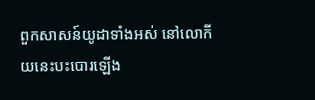ពួកសាសន៍យូដាទាំងអស់ នៅលោកីយនេះបះបោរឡើង